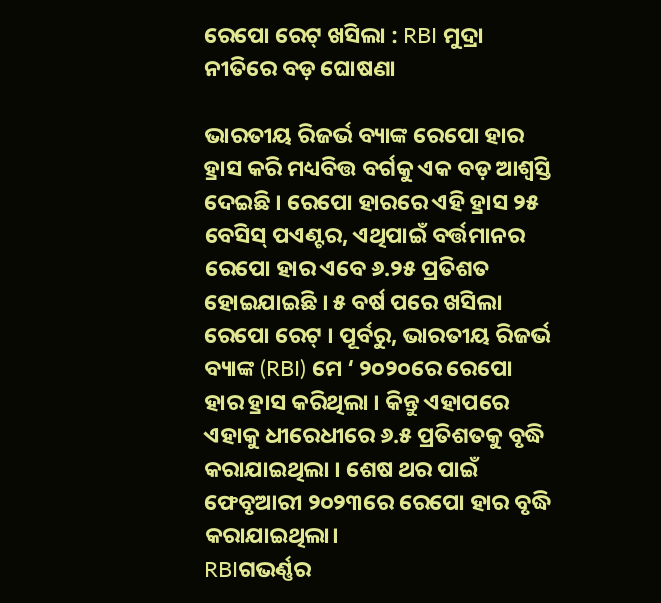ରେପୋ ରେଟ୍ ଖସିଲା : RBI ମୁଦ୍ରା ନୀତିରେ ବଡ଼ ଘୋଷଣା

ଭାରତୀୟ ରିଜର୍ଭ ବ୍ୟାଙ୍କ ରେପୋ ହାର ହ୍ରାସ କରି ମଧ୍ୟବିତ୍ତ ବର୍ଗକୁ ଏକ ବଡ଼ ଆଶ୍ୱସ୍ତି ଦେଇଛି । ରେପୋ ହାରରେ ଏହି ହ୍ରାସ ୨୫ ବେସିସ୍ ପଏଣ୍ଟର, ଏଥିପାଇଁ ବର୍ତ୍ତମାନର ରେପୋ ହାର ଏବେ ୬.୨୫ ପ୍ରତିଶତ ହୋଇଯାଇଛି । ୫ ବର୍ଷ ପରେ ଖସିଲା ରେପୋ ରେଟ୍ । ପୂର୍ବରୁ, ଭାରତୀୟ ରିଜର୍ଭ ବ୍ୟାଙ୍କ (RBI) ମେ ‘ ୨୦୨୦ରେ ରେପୋ ହାର ହ୍ରାସ କରିଥିଲା । କିନ୍ତୁ ଏହାପରେ ଏହାକୁ ଧୀରେଧୀରେ ୬.୫ ପ୍ରତିଶତକୁ ବୃଦ୍ଧି କରାଯାଇଥିଲା । ଶେଷ ଥର ପାଇଁ ଫେବୃଆରୀ ୨୦୨୩ରେ ରେପୋ ହାର ବୃଦ୍ଧି କରାଯାଇଥିଲା।
RBIଗଭର୍ଣ୍ଣର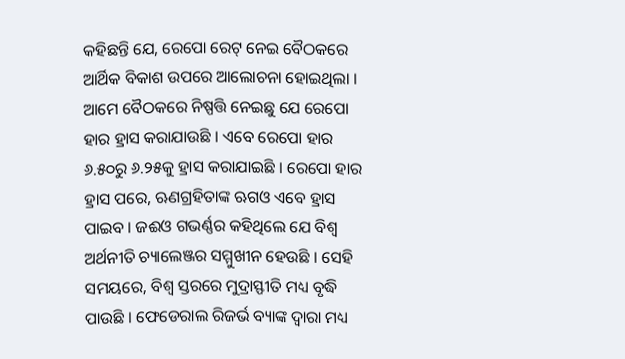କହିଛନ୍ତି ଯେ, ରେପୋ ରେଟ୍ ନେଇ ବୈଠକରେ ଆର୍ଥିକ ବିକାଶ ଉପରେ ଆଲୋଚନା ହୋଇଥିଲା । ଆମେ ବୈଠକରେ ନିଷ୍ପତ୍ତି ନେଇଛୁ ଯେ ରେପୋ ହାର ହ୍ରାସ କରାଯାଉଛି । ଏବେ ରେପୋ ହାର ୬.୫୦ରୁ ୬.୨୫କୁ ହ୍ରାସ କରାଯାଇଛି । ରେପୋ ହାର ହ୍ରାସ ପରେ, ଋଣଗ୍ରହିତାଙ୍କ ଋଗଓ ଏବେ ହ୍ରାସ ପାଇବ । ଜଈଓ ଗଭର୍ଣ୍ଣର କହିଥିଲେ ଯେ ବିଶ୍ୱ ଅର୍ଥନୀତି ଚ୍ୟାଲେଞ୍ଜର ସମ୍ମୁଖୀନ ହେଉଛି । ସେହି ସମୟରେ, ବିଶ୍ୱ ସ୍ତରରେ ମୁଦ୍ରାସ୍ଫୀତି ମଧ୍ୟ ବୃଦ୍ଧି ପାଉଛି । ଫେଡେରାଲ ରିଜର୍ଭ ବ୍ୟାଙ୍କ ଦ୍ୱାରା ମଧ୍ୟ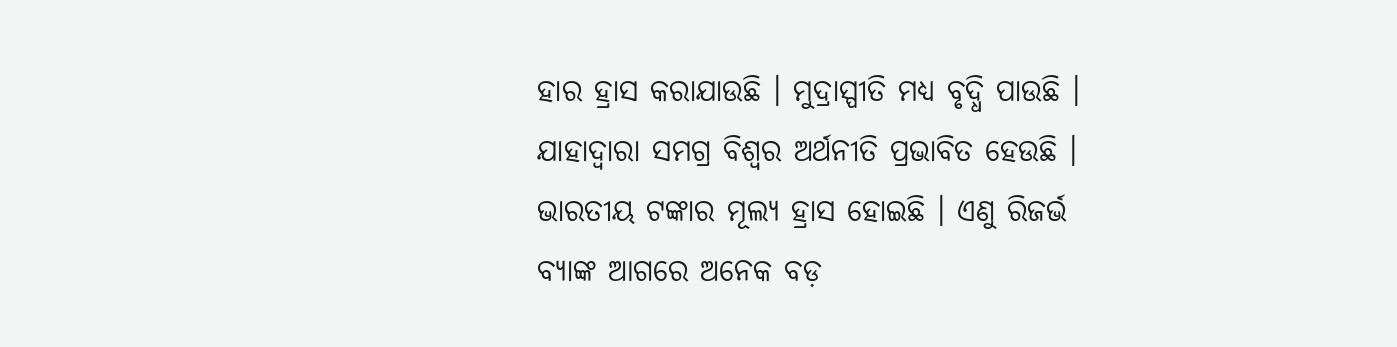ହାର ହ୍ରାସ କରାଯାଉଛି । ମୁଦ୍ରାସ୍ପୀତି ମଧ୍ୟ ବୃଦ୍ଧି ପାଉଛି । ଯାହାଦ୍ୱାରା ସମଗ୍ର ବିଶ୍ୱର ଅର୍ଥନୀତି ପ୍ରଭାବିତ ହେଉଛି । ଭାରତୀୟ ଟଙ୍କାର ମୂଲ୍ୟ ହ୍ରାସ ହୋଇଛି । ଏଣୁ ରିଜର୍ଭ ବ୍ୟାଙ୍କ ଆଗରେ ଅନେକ ବଡ଼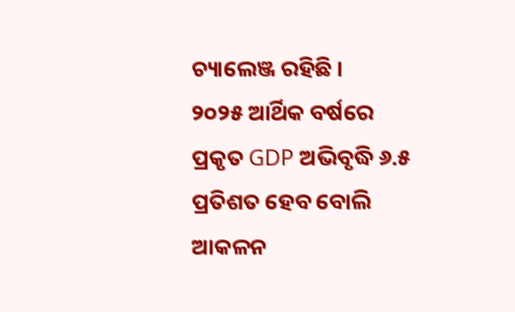ଚ୍ୟାଲେଞ୍ଜ ରହିଛି ।
୨୦୨୫ ଆର୍ଥିକ ବର୍ଷରେ ପ୍ରକୃତ GDP ଅଭିବୃଦ୍ଧି ୬.୫ ପ୍ରତିଶତ ହେବ ବୋଲି ଆକଳନ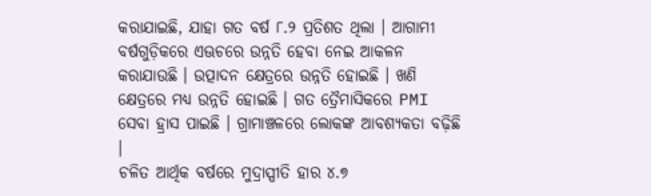କରାଯାଇଛି, ଯାହା ଗତ ବର୍ଷ ୮.୨ ପ୍ରତିଶତ ଥିଲା । ଆଗାମୀ ବର୍ଷଗୁଡ଼ିକରେ ଏଊଚରେ ଉନ୍ନତି ହେବା ନେଇ ଆକଳନ କରାଯାଉଛି । ଉତ୍ପାଦନ କ୍ଷେତ୍ରରେ ଉନ୍ନତି ହୋଇଛି । ଖଣି କ୍ଷେତ୍ରରେ ମଧ୍ୟ ଉନ୍ନତି ହୋଇଛି । ଗତ ତ୍ରୈମାସିକରେ PMI ସେବା ହ୍ରାସ ପାଇଛି । ଗ୍ରାମାଞ୍ଚଳରେ ଲୋକଙ୍କ ଆବଶ୍ୟକତା ବଢ଼ିଛି ।
ଚଳିତ ଆର୍ଥିକ ବର୍ଷରେ ମୁଦ୍ରାସ୍ପୀତି ହାର ୪.୭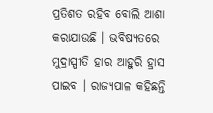ପ୍ରତିଶତ ରହିବ ବୋଲି ଆଶା କରାଯାଉଛି । ଭବିଷ୍ୟତରେ ମୁଦ୍ରାସ୍ପୀତି ହାର ଆହୁରି ହ୍ରାସ ପାଇବ । ରାଜ୍ୟପାଳ କହିଛନ୍ତି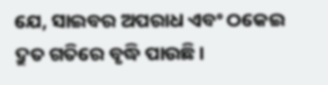ଯେ, ସାଇବର ଅପରାଧ ଏବଂ ଠକେଇ ଦ୍ରୁତ ଗତିରେ ବୃଦ୍ଧି ପାଉଛି ।